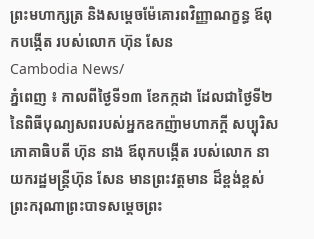ព្រះមហាក្សត្រ និងសម្ដេចម៉ែគោរពវិញ្ញាណក្ខន្ធ ឪពុកបង្កើត របស់លោក ហ៊ុន សែន
Cambodia News/
ភ្នំពេញ ៖ កាលពីថ្ងៃទី១៣ ខែកក្កដា ដែលជាថ្ងៃទី២ នៃពិធីបុណ្យសពរបស់អ្នកឧកញ៉ាមហាភក្ដី សប្បុរិស ភោគាធិបតី ហ៊ុន នាង ឪពុកបង្កើត របស់លោក នាយករដ្ឋមន្ត្រីហ៊ុន សែន មានព្រះវត្ដមាន ដ៏ខ្ពង់ខ្ពស់ព្រះករុណាព្រះបាទសម្ដេចព្រះ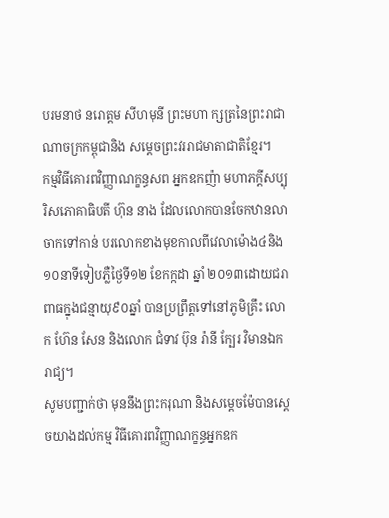បរមនាថ នរោត្ដម សីហមុនី ព្រះមហា ក្សត្រនៃព្រះរាជាណាចក្រកម្ពុជានិង សម្ដេចព្រះវររាជមាតាជាតិខ្មែរ។
កម្មវិធីគោរពវិញ្ញាណក្ខន្ធសព អ្នកឧកញ៉ា មហាភក្ដីសប្បុរិសភោគាធិបតី ហ៊ុន នាង ដែលលោកបានចែកឋានលាចាកទៅកាន់ បរលោកខាងមុខកាលពីវេលាម៉ោង៤និង ១០នាទីទៀបភ្លឺថ្ងៃទី១២ ខែកក្កដា ឆ្នាំ ២០១៣ដោយជរាពាធក្នុងជន្មាយុ៩០ឆ្នាំ បានប្រព្រឹត្តទៅនៅភូមិគ្រឹះ លោក ហ៊ែន សែន និងលោក ជំទាវ ប៊ុន រ៉ានី ក្បែរ វិមានឯករាជ្យ។
សូមបញ្ជាក់ថា មុននឹងព្រះករុណា និងសម្ដេចម៉ែបានស្ដេចយាងដល់កម្ម វិធីគោរពវិញ្ញាណក្ខន្ធអ្នកឧក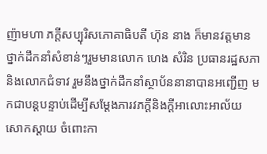ញ៉ាមហា ភក្ដីសប្បុរិសភោគាធិបតី ហ៊ុន នាង ក៏មានវត្តមានថ្នាក់ដឹកនាំសំខាន់ៗរួមមានលោក ហេង សំរិន ប្រធានរដ្ឋសភា និងលោកជំទាវ រួមនឹងថ្នាក់ដឹកនាំស្ថាប័ននានាបានអញ្ជើញ មកជាបន្ដបន្ទាប់ដើម្បីសម្ដែងភារវភក្ដីនិងក្ដីអាលោះអាល័យ សោកស្ដាយ ចំពោះកា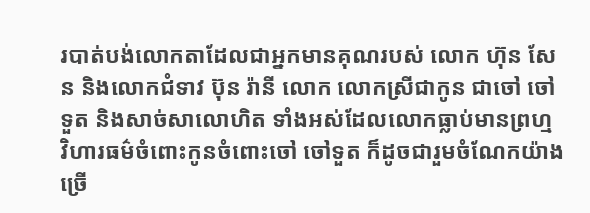របាត់បង់លោកតាដែលជាអ្នកមានគុណរបស់ លោក ហ៊ុន សែន និងលោកជំទាវ ប៊ុន រ៉ានី លោក លោកស្រីជាកូន ជាចៅ ចៅទួត និងសាច់សាលោហិត ទាំងអស់ដែលលោកធ្លាប់មានព្រហ្ម វិហារធម៌ចំពោះកូនចំពោះចៅ ចៅទួត ក៏ដូចជារួមចំណែកយ៉ាងច្រើ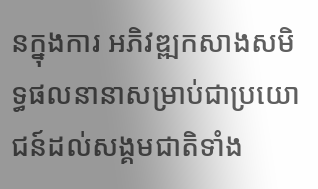នក្នុងការ អភិវឌ្ឍកសាងសមិទ្ធផលនានាសម្រាប់ជាប្រយោជន៍ដល់សង្គមជាតិទាំង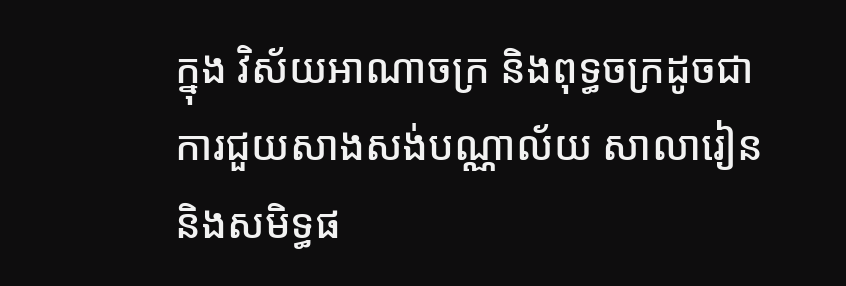ក្នុង វិស័យអាណាចក្រ និងពុទ្ធចក្រដូចជា ការជួយសាងសង់បណ្ណាល័យ សាលារៀន និងសមិទ្ធផ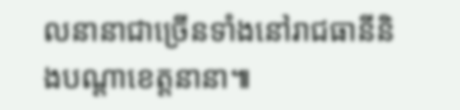លនានាជាច្រើនទាំងនៅរាជធានីនិងបណ្ដាខេត្ដនានា៕